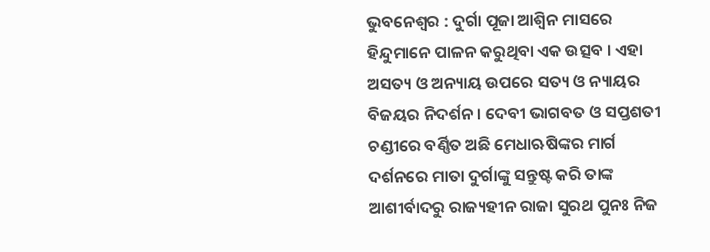ଭୁବନେଶ୍ୱର : ଦୁର୍ଗା ପୂଜା ଆଶ୍ୱିନ ମାସରେ ହିନ୍ଦୁମାନେ ପାଳନ କରୁଥିବା ଏକ ଉତ୍ସବ । ଏହା ଅସତ୍ୟ ଓ ଅନ୍ୟାୟ ଉପରେ ସତ୍ୟ ଓ ନ୍ୟାୟର ବିଜୟର ନିଦର୍ଶନ । ଦେବୀ ଭାଗବତ ଓ ସପ୍ତଶତୀ ଚଣ୍ଡୀରେ ବର୍ଣ୍ଣିତ ଅଛି ମେଧାଋଷିଙ୍କର ମାର୍ଗ ଦର୍ଶନରେ ମାତା ଦୁର୍ଗାଙ୍କୁ ସନ୍ତୁଷ୍ଟ କରି ତାଙ୍କ ଆଶୀର୍ବାଦରୁ ରାଜ୍ୟହୀନ ରାଜା ସୁରଥ ପୁନଃ ନିଜ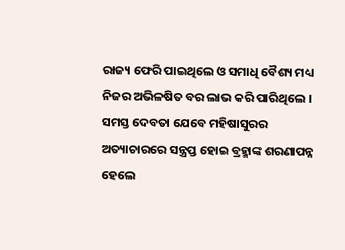ରାଜ୍ୟ ଫେରି ପାଇଥିଲେ ଓ ସମାଧି ବୈଶ୍ୟ ମଧ୍ୟ ନିଜର ଅଭିଳଷିତ ବର ଲାଭ କରି ପାରିଥିଲେ । ସମସ୍ତ ଦେବତା ଯେବେ ମହିଷାସୁରର ଅତ୍ୟାଚାରରେ ସନ୍ତ୍ରପ୍ତ ହୋଇ ବ୍ରହ୍ମାଙ୍କ ଶରଣାପନ୍ନ ହେଲେ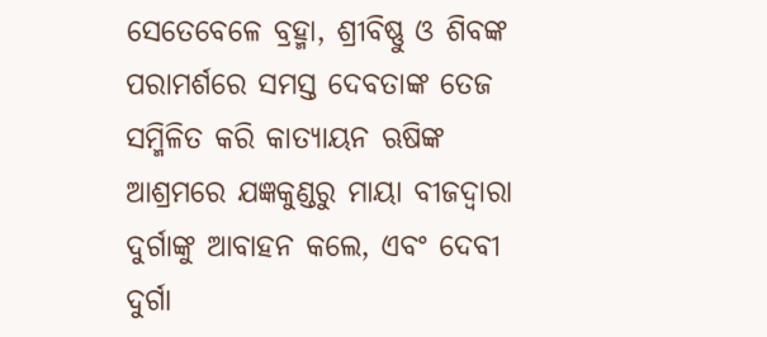ସେତେବେଳେ ବ୍ରହ୍ମା, ଶ୍ରୀବିଷ୍ଣୁ ଓ ଶିବଙ୍କ ପରାମର୍ଶରେ ସମସ୍ତ ଦେବତାଙ୍କ ତେଜ ସମ୍ମିଳିତ କରି କାତ୍ୟାୟନ ଋଷିଙ୍କ ଆଶ୍ରମରେ ଯଜ୍ଞକୁଣ୍ଡରୁ ମାୟା ବୀଜଦ୍ୱାରା ଦୁର୍ଗାଙ୍କୁ ଆବାହନ କଲେ, ଏବଂ ଦେବୀ ଦୁର୍ଗା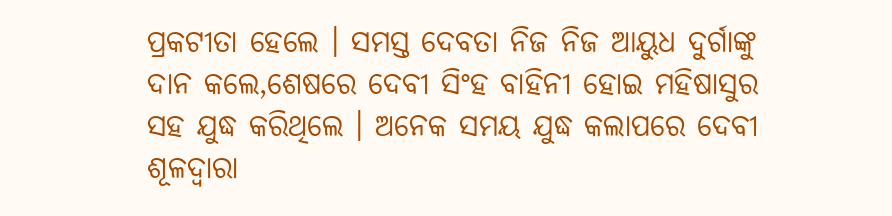ପ୍ରକଟୀତା ହେଲେ । ସମସ୍ତ ଦେବତା ନିଜ ନିଜ ଆୟୁଧ ଦୁର୍ଗାଙ୍କୁ ଦାନ କଲେ,ଶେଷରେ ଦେବୀ ସିଂହ ବାହିନୀ ହୋଇ ମହିଷାସୁର ସହ ଯୁଦ୍ଧ କରିଥିଲେ । ଅନେକ ସମୟ ଯୁଦ୍ଧ କଲାପରେ ଦେବୀ ଶୂଳଦ୍ୱାରା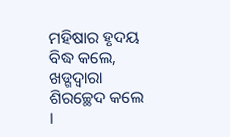ମହିଷାର ହୃଦୟ ବିଦ୍ଧ କଲେ, ଖଡ୍ଗଦ୍ୱାରା ଶିରଚ୍ଛେଦ କଲେ ।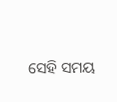ସେହି ସମୟ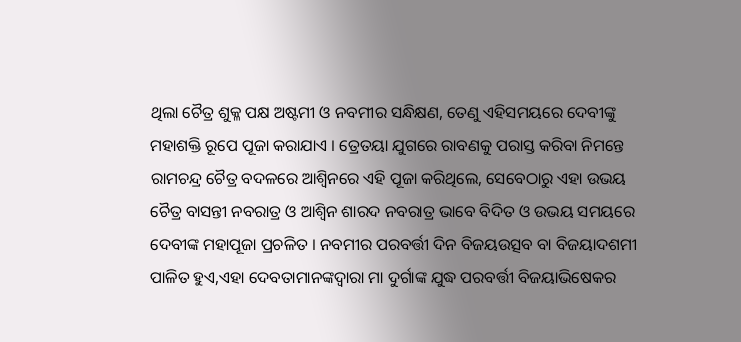ଥିଲା ଚୈତ୍ର ଶୁକ୍ଳ ପକ୍ଷ ଅଷ୍ଟମୀ ଓ ନବମୀର ସନ୍ଧିକ୍ଷଣ, ତେଣୁ ଏହିସମୟରେ ଦେବୀଙ୍କୁ ମହାଶକ୍ତି ରୂପେ ପୂଜା କରାଯାଏ । ତ୍ରେତୟା ଯୁଗରେ ରାବଣକୁ ପରାସ୍ତ କରିବା ନିମନ୍ତେ ରାମଚନ୍ଦ୍ର ଚୈତ୍ର ବଦଳରେ ଆଶ୍ୱିନରେ ଏହି ପୂଜା କରିଥିଲେ, ସେବେଠାରୁ ଏହା ଉଭୟ ଚୈତ୍ର ବାସନ୍ତୀ ନବରାତ୍ର ଓ ଆଶ୍ୱିନ ଶାରଦ ନବରାତ୍ର ଭାବେ ବିଦିତ ଓ ଉଭୟ ସମୟରେ ଦେବୀଙ୍କ ମହାପୂଜା ପ୍ରଚଳିତ । ନବମୀର ପରବର୍ତ୍ତୀ ଦିନ ବିଜୟଉତ୍ସବ ବା ବିଜୟାଦଶମୀ ପାଳିତ ହୁଏ,ଏହା ଦେବତାମାନଙ୍କଦ୍ୱାରା ମା ଦୁର୍ଗାଙ୍କ ଯୁଦ୍ଧ ପରବର୍ତ୍ତୀ ବିଜୟାଭିଷେକର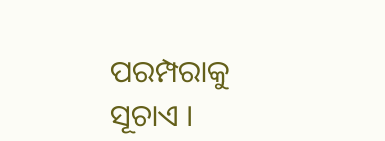ପରମ୍ପରାକୁ ସୂଚାଏ ।